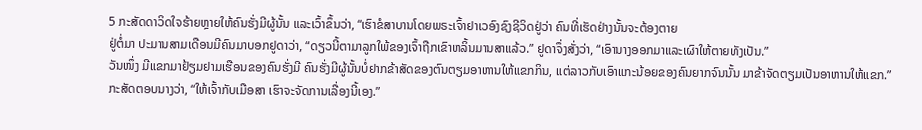5 ກະສັດດາວິດໃຈຮ້າຍຫຼາຍໃຫ້ຄົນຮັ່ງມີຜູ້ນັ້ນ ແລະເວົ້າຂຶ້ນວ່າ, “ເຮົາຂໍສາບານໂດຍພຣະເຈົ້າຢາເວອົງຊົງຊີວິດຢູ່ວ່າ ຄົນທີ່ເຮັດຢ່າງນັ້ນຈະຕ້ອງຕາຍ
ຢູ່ຕໍ່ມາ ປະມານສາມເດືອນມີຄົນມາບອກຢູດາວ່າ, “ດຽວນີ້ຕາມາລູກໃພ້ຂອງເຈົ້າຖືກເຂົາຫລິ້ນມານສາແລ້ວ.” ຢູດາຈຶ່ງສັ່ງວ່າ, “ເອົານາງອອກມາແລະເຜົາໃຫ້ຕາຍທັງເປັນ.”
ວັນໜຶ່ງ ມີແຂກມາຢ້ຽມຢາມເຮືອນຂອງຄົນຮັ່ງມີ ຄົນຮັ່ງມີຜູ້ນັ້ນບໍ່ຢາກຂ້າສັດຂອງຕົນຕຽມອາຫານໃຫ້ແຂກກິນ, ແຕ່ລາວກັບເອົາແກະນ້ອຍຂອງຄົນຍາກຈົນນັ້ນ ມາຂ້າຈັດຕຽມເປັນອາຫານໃຫ້ແຂກ.”
ກະສັດຕອບນາງວ່າ, “ໃຫ້ເຈົ້າກັບເມືອສາ ເຮົາຈະຈັດການເລື່ອງນີ້ເອງ.”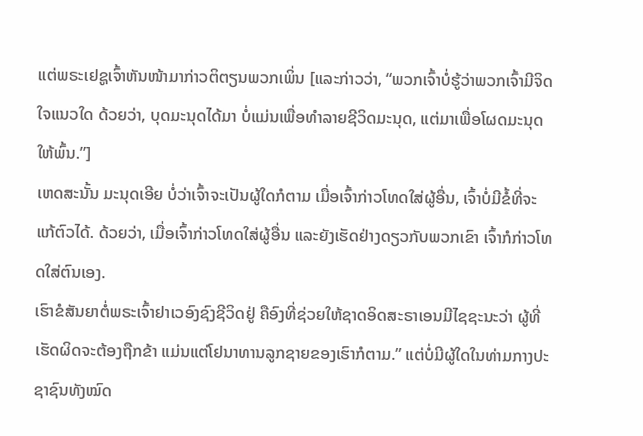ແຕ່ພຣະເຢຊູເຈົ້າຫັນໜ້າມາກ່າວຕິຕຽນພວກເພິ່ນ [ແລະກ່າວວ່າ, “ພວກເຈົ້າບໍ່ຮູ້ວ່າພວກເຈົ້າມີຈິດໃຈແນວໃດ ດ້ວຍວ່າ, ບຸດມະນຸດໄດ້ມາ ບໍ່ແມ່ນເພື່ອທຳລາຍຊີວິດມະນຸດ, ແຕ່ມາເພື່ອໂຜດມະນຸດໃຫ້ພົ້ນ.”]
ເຫດສະນັ້ນ ມະນຸດເອີຍ ບໍ່ວ່າເຈົ້າຈະເປັນຜູ້ໃດກໍຕາມ ເມື່ອເຈົ້າກ່າວໂທດໃສ່ຜູ້ອື່ນ, ເຈົ້າບໍ່ມີຂໍ້ທີ່ຈະແກ້ຕົວໄດ້. ດ້ວຍວ່າ, ເມື່ອເຈົ້າກ່າວໂທດໃສ່ຜູ້ອື່ນ ແລະຍັງເຮັດຢ່າງດຽວກັບພວກເຂົາ ເຈົ້າກໍກ່າວໂທດໃສ່ຕົນເອງ.
ເຮົາຂໍສັນຍາຕໍ່ພຣະເຈົ້າຢາເວອົງຊົງຊີວິດຢູ່ ຄືອົງທີ່ຊ່ວຍໃຫ້ຊາດອິດສະຣາເອນມີໄຊຊະນະວ່າ ຜູ້ທີ່ເຮັດຜິດຈະຕ້ອງຖືກຂ້າ ແມ່ນແຕ່ໂຢນາທານລູກຊາຍຂອງເຮົາກໍຕາມ.” ແຕ່ບໍ່ມີຜູ້ໃດໃນທ່າມກາງປະຊາຊົນທັງໝົດ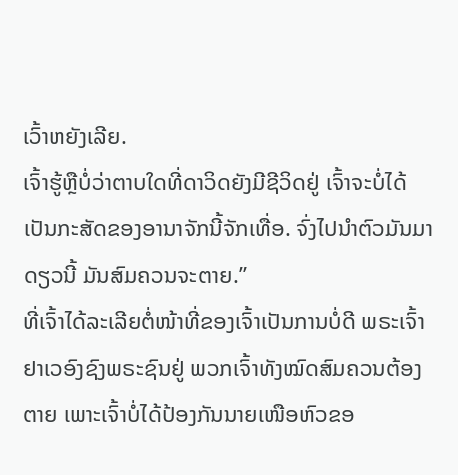ເວົ້າຫຍັງເລີຍ.
ເຈົ້າຮູ້ຫຼືບໍ່ວ່າຕາບໃດທີ່ດາວິດຍັງມີຊີວິດຢູ່ ເຈົ້າຈະບໍ່ໄດ້ເປັນກະສັດຂອງອານາຈັກນີ້ຈັກເທື່ອ. ຈົ່ງໄປນຳຕົວມັນມາດຽວນີ້ ມັນສົມຄວນຈະຕາຍ.”
ທີ່ເຈົ້າໄດ້ລະເລີຍຕໍ່ໜ້າທີ່ຂອງເຈົ້າເປັນການບໍ່ດີ ພຣະເຈົ້າຢາເວອົງຊົງພຣະຊົນຢູ່ ພວກເຈົ້າທັງໝົດສົມຄວນຕ້ອງຕາຍ ເພາະເຈົ້າບໍ່ໄດ້ປ້ອງກັນນາຍເໜືອຫົວຂອ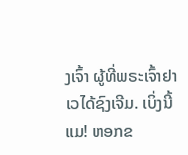ງເຈົ້າ ຜູ້ທີ່ພຣະເຈົ້າຢາເວໄດ້ຊົງເຈີມ. ເບິ່ງນີ້ແມ! ຫອກຂ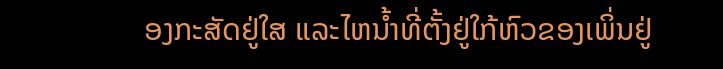ອງກະສັດຢູ່ໃສ ແລະໄຫນໍ້າທີ່ຕັ້ງຢູ່ໃກ້ຫົວຂອງເພິ່ນຢູ່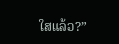ໃສແລ້ວ?”